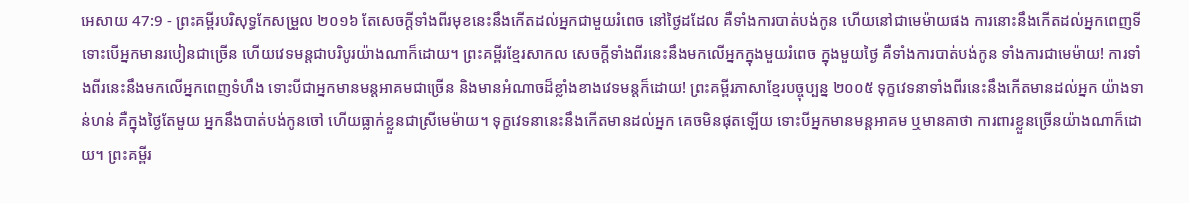អេសាយ 47:9 - ព្រះគម្ពីរបរិសុទ្ធកែសម្រួល ២០១៦ តែសេចក្ដីទាំងពីរមុខនេះនឹងកើតដល់អ្នកជាមួយរំពេច នៅថ្ងៃដដែល គឺទាំងការបាត់បង់កូន ហើយនៅជាមេម៉ាយផង ការនោះនឹងកើតដល់អ្នកពេញទី ទោះបើអ្នកមានរបៀនជាច្រើន ហើយវេទមន្តជាបរិបូរយ៉ាងណាក៏ដោយ។ ព្រះគម្ពីរខ្មែរសាកល សេចក្ដីទាំងពីរនេះនឹងមកលើអ្នកក្នុងមួយរំពេច ក្នុងមួយថ្ងៃ គឺទាំងការបាត់បង់កូន ទាំងការជាមេម៉ាយ! ការទាំងពីរនេះនឹងមកលើអ្នកពេញទំហឹង ទោះបីជាអ្នកមានមន្តអាគមជាច្រើន និងមានអំណាចដ៏ខ្លាំងខាងវេទមន្តក៏ដោយ! ព្រះគម្ពីរភាសាខ្មែរបច្ចុប្បន្ន ២០០៥ ទុក្ខវេទនាទាំងពីរនេះនឹងកើតមានដល់អ្នក យ៉ាងទាន់ហន់ គឺក្នុងថ្ងៃតែមួយ អ្នកនឹងបាត់បង់កូនចៅ ហើយធ្លាក់ខ្លួនជាស្រីមេម៉ាយ។ ទុក្ខវេទនានេះនឹងកើតមានដល់អ្នក គេចមិនផុតឡើយ ទោះបីអ្នកមានមន្តអាគម ឬមានគាថា ការពារខ្លួនច្រើនយ៉ាងណាក៏ដោយ។ ព្រះគម្ពីរ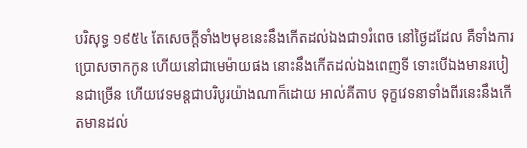បរិសុទ្ធ ១៩៥៤ តែសេចក្ដីទាំង២មុខនេះនឹងកើតដល់ឯងជា១រំពេច នៅថ្ងៃដដែល គឺទាំងការប្រោសចាកកូន ហើយនៅជាមេម៉ាយផង នោះនឹងកើតដល់ឯងពេញទី ទោះបើឯងមានរបៀនជាច្រើន ហើយវេទមន្តជាបរិបូរយ៉ាងណាក៏ដោយ អាល់គីតាប ទុក្ខវេទនាទាំងពីរនេះនឹងកើតមានដល់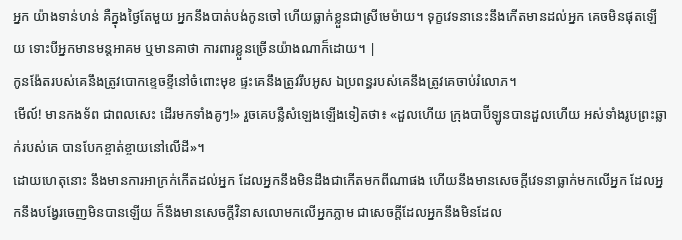អ្នក យ៉ាងទាន់ហន់ គឺក្នុងថ្ងៃតែមួយ អ្នកនឹងបាត់បង់កូនចៅ ហើយធ្លាក់ខ្លួនជាស្រីមេម៉ាយ។ ទុក្ខវេទនានេះនឹងកើតមានដល់អ្នក គេចមិនផុតឡើយ ទោះបីអ្នកមានមន្តអាគម ឬមានគាថា ការពារខ្លួនច្រើនយ៉ាងណាក៏ដោយ។ |
កូនង៉ែតរបស់គេនឹងត្រូវបោកខ្ទេចខ្ទីនៅចំពោះមុខ ផ្ទះគេនឹងត្រូវរឹបអូស ឯប្រពន្ធរបស់គេនឹងត្រូវគេចាប់រំលោភ។
មើល៍! មានកងទ័ព ជាពលសេះ ដើរមកទាំងគូៗ!» រួចគេបន្លឺសំឡេងឡើងទៀតថា៖ «ដួលហើយ ក្រុងបាប៊ីឡូនបានដួលហើយ អស់ទាំងរូបព្រះឆ្លាក់របស់គេ បានបែកខ្ចាត់ខ្ចាយនៅលើដី»។
ដោយហេតុនោះ នឹងមានការអាក្រក់កើតដល់អ្នក ដែលអ្នកនឹងមិនដឹងជាកើតមកពីណាផង ហើយនឹងមានសេចក្ដីវេទនាធ្លាក់មកលើអ្នក ដែលអ្នកនឹងបង្វែរចេញមិនបានឡើយ ក៏នឹងមានសេចក្ដីវិនាសលោមកលើអ្នកភ្លាម ជាសេចក្ដីដែលអ្នកនឹងមិនដែល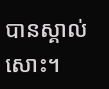បានស្គាល់សោះ។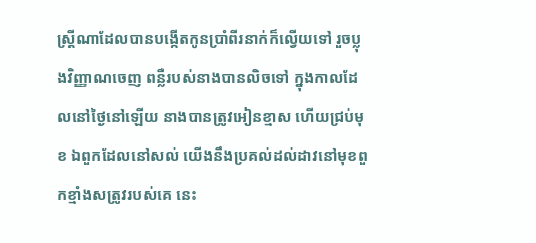ស្ត្រីណាដែលបានបង្កើតកូនប្រាំពីរនាក់ក៏ល្វើយទៅ រួចប្លុងវិញ្ញាណចេញ ពន្លឺរបស់នាងបានលិចទៅ ក្នុងកាលដែលនៅថ្ងៃនៅឡើយ នាងបានត្រូវអៀនខ្មាស ហើយជ្រប់មុខ ឯពួកដែលនៅសល់ យើងនឹងប្រគល់ដល់ដាវនៅមុខពួកខ្មាំងសត្រូវរបស់គេ នេះ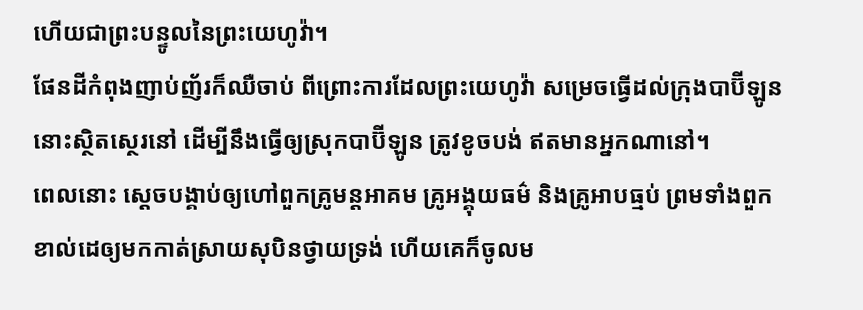ហើយជាព្រះបន្ទូលនៃព្រះយេហូវ៉ា។
ផែនដីកំពុងញាប់ញ័រក៏ឈឺចាប់ ពីព្រោះការដែលព្រះយេហូវ៉ា សម្រេចធ្វើដល់ក្រុងបាប៊ីឡូន នោះស្ថិតស្ថេរនៅ ដើម្បីនឹងធ្វើឲ្យស្រុកបាប៊ីឡូន ត្រូវខូចបង់ ឥតមានអ្នកណានៅ។
ពេលនោះ ស្ដេចបង្គាប់ឲ្យហៅពួកគ្រូមន្តអាគម គ្រូអង្គុយធម៌ និងគ្រូអាបធ្មប់ ព្រមទាំងពួកខាល់ដេឲ្យមកកាត់ស្រាយសុបិនថ្វាយទ្រង់ ហើយគេក៏ចូលម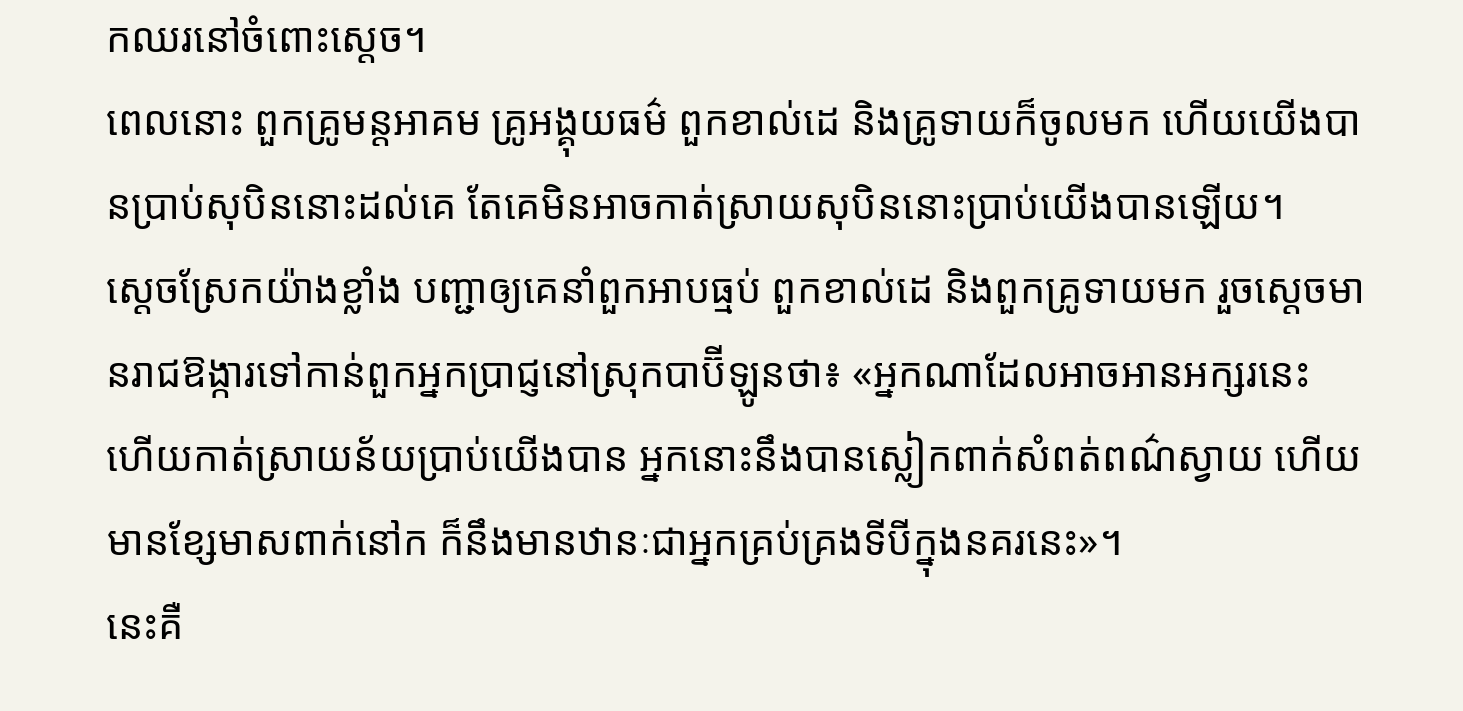កឈរនៅចំពោះស្តេច។
ពេលនោះ ពួកគ្រូមន្តអាគម គ្រូអង្គុយធម៌ ពួកខាល់ដេ និងគ្រូទាយក៏ចូលមក ហើយយើងបានប្រាប់សុបិននោះដល់គេ តែគេមិនអាចកាត់ស្រាយសុបិននោះប្រាប់យើងបានឡើយ។
ស្ដេចស្រែកយ៉ាងខ្លាំង បញ្ជាឲ្យគេនាំពួកអាបធ្មប់ ពួកខាល់ដេ និងពួកគ្រូទាយមក រួចស្ដេចមានរាជឱង្ការទៅកាន់ពួកអ្នកប្រាជ្ញនៅស្រុកបាប៊ីឡូនថា៖ «អ្នកណាដែលអាចអានអក្សរនេះ ហើយកាត់ស្រាយន័យប្រាប់យើងបាន អ្នកនោះនឹងបានស្លៀកពាក់សំពត់ពណ៌ស្វាយ ហើយមានខ្សែមាសពាក់នៅក ក៏នឹងមានឋានៈជាអ្នកគ្រប់គ្រងទីបីក្នុងនគរនេះ»។
នេះគឺ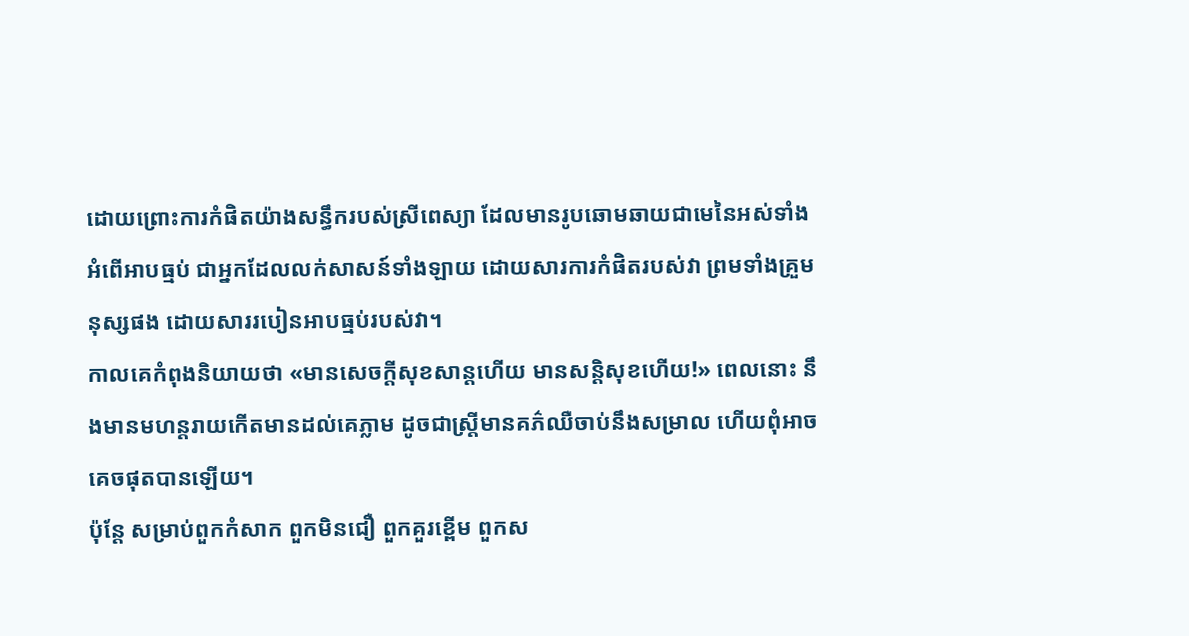ដោយព្រោះការកំផិតយ៉ាងសន្ធឹករបស់ស្រីពេស្យា ដែលមានរូបឆោមឆាយជាមេនៃអស់ទាំងអំពើអាបធ្មប់ ជាអ្នកដែលលក់សាសន៍ទាំងឡាយ ដោយសារការកំផិតរបស់វា ព្រមទាំងគ្រួមនុស្សផង ដោយសាររបៀនអាបធ្មប់របស់វា។
កាលគេកំពុងនិយាយថា «មានសេចក្ដីសុខសាន្តហើយ មានសន្ដិសុខហើយ!» ពេលនោះ នឹងមានមហន្តរាយកើតមានដល់គេភ្លាម ដូចជាស្ត្រីមានគភ៌ឈឺចាប់នឹងសម្រាល ហើយពុំអាចគេចផុតបានឡើយ។
ប៉ុន្តែ សម្រាប់ពួកកំសាក ពួកមិនជឿ ពួកគួរខ្ពើម ពួកស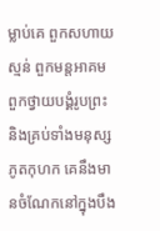ម្លាប់គេ ពួកសហាយស្មន់ ពួកមន្តអាគម ពួកថ្វាយបង្គំរូបព្រះ និងគ្រប់ទាំងមនុស្សភូតកុហក គេនឹងមានចំណែកនៅក្នុងបឹង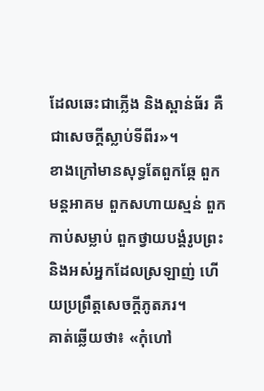ដែលឆេះជាភ្លើង និងស្ពាន់ធ័រ គឺជាសេចក្ដីស្លាប់ទីពីរ»។
ខាងក្រៅមានសុទ្ធតែពួកឆ្កែ ពួកមន្តអាគម ពួកសហាយស្មន់ ពួកកាប់សម្លាប់ ពួកថ្វាយបង្គំរូបព្រះ និងអស់អ្នកដែលស្រឡាញ់ ហើយប្រព្រឹត្តសេចក្ដីភូតភរ។
គាត់ឆ្លើយថា៖ «កុំហៅ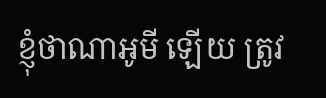ខ្ញុំថាណាអូមី ឡើយ ត្រូវ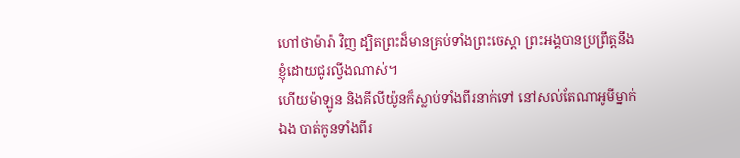ហៅថាម៉ារ៉ា វិញ ដ្បិតព្រះដ៏មានគ្រប់ទាំងព្រះចេស្តា ព្រះអង្គបានប្រព្រឹត្តនឹងខ្ញុំដោយជូរល្វីងណាស់។
ហើយម៉ាឡូន និងគីលីយ៉ូនក៏ស្លាប់ទាំងពីរនាក់ទៅ នៅសល់តែណាអូមីម្នាក់ឯង បាត់កូនទាំងពីរ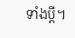ទាំងប្តី។